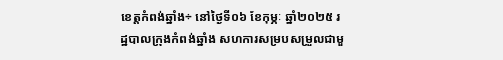ខេត្តកំពង់ឆ្នាំង÷ នៅថ្ងៃទី០៦ ខែកុម្ភៈ ឆ្នាំ២០២៥ រដ្ឋបាលក្រុងកំពង់ឆ្នាំង សហការសម្របសម្រួលជាមួ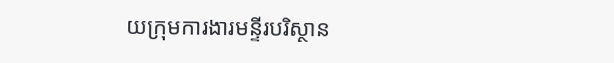យក្រុមការងារមន្ទីរបរិស្ថាន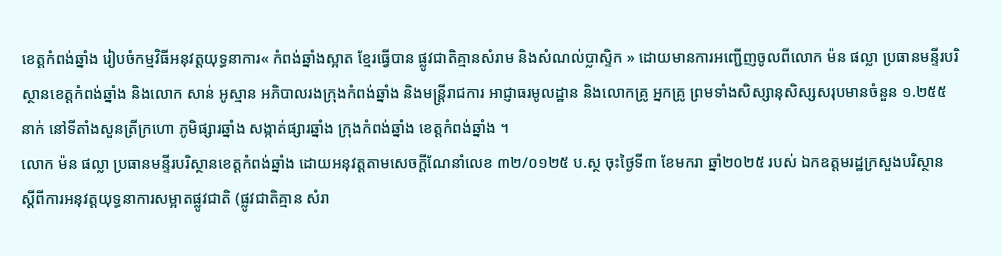ខេត្តកំពង់ឆ្នាំង រៀបចំកម្មវិធីអនុវត្តយុទ្ធនាការ« កំពង់ឆ្នាំងស្អាត ខ្មែរធ្វើបាន ផ្លូវជាតិគ្មានសំរាម និងសំណល់ប្លាស្ទិក » ដោយមានការអញ្ជើញចូលពីលោក ម៉ន ផល្លា ប្រធានមន្ទីរបរិស្ថានខេត្តកំពង់ឆ្នាំង និងលោក សាន់ អូស្មាន អភិបាលរងក្រុងកំពង់ឆ្នាំង និងមន្ត្រីរាជការ អាជ្ញាធរមូលដ្ឋាន និងលោកគ្រូ អ្នកគ្រូ ព្រមទាំងសិស្សានុសិស្សសរុបមានចំនួន ១.២៥៥ នាក់ នៅទីតាំងសួនត្រីក្រហោ ភូមិផ្សារឆ្នាំង សង្កាត់ផ្សារឆ្នាំង ក្រុងកំពង់ឆ្នាំង ខេត្តកំពង់ឆ្នាំង ។
លោក ម៉ន ផល្លា ប្រធានមន្ទីរបរិស្ថានខេត្តកំពង់ឆ្នាំង ដោយអនុវត្តតាមសេចក្តីណែនាំលេខ ៣២/០១២៥ ប.ស្ថ ចុះថ្ងៃទី៣ ខែមករា ឆ្នាំ២០២៥ របស់ ឯកឧត្តមរដ្ឋក្រសួងបរិស្ថាន ស្តីពីការអនុវត្តយុទ្ធនាការសម្អាតផ្លូវជាតិ (ផ្លូវជាតិគ្មាន សំរា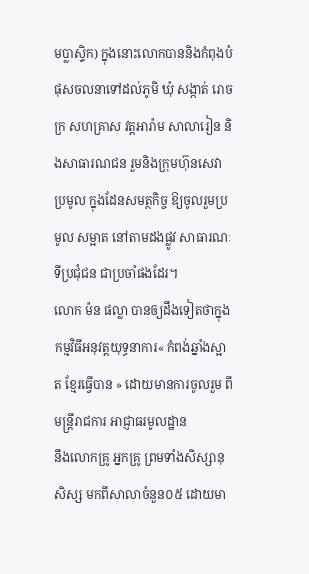មប្លាស្ទិក) ក្នុងនោះលោកបាននិងកំពុងបំផុសចលនាទៅដល់ភូមិ ឃុំ សង្កាត់ រោចក្រ សហគ្រាស វត្តអារ៉ាម សាលារៀន និងសាធារណជន រួមនិងក្រុមហ៊ុនសេវាប្រមូល ក្នុងដែនសមត្ថកិច្ច ឱ្យចូលរួមប្រមូល សម្អាត នៅតាមដងផ្លូវ សាធារណៈ ទីប្រជុំជន ជាប្រចាំផងដែរ។
លោក ម៉ន ផល្លា បានឲ្យដឹងទៀតថាក្នុងកម្មវិធីអនុវត្តយុទ្ធនាការ« កំពង់ឆ្នាំងស្អាត ខ្មែរធ្វើបាន » ដោយមានការចូលរួម ពីមន្ត្រីរាជការ អាជ្ញាធរមូលដ្ឋាន
នឹងលោកគ្រូ អ្នកគ្រូ ព្រមទាំងសិស្សានុសិស្ស មកពីសាលាចំនួន០៥ ដោយមា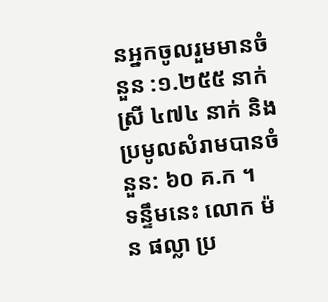នអ្នកចូលរួមមានចំនួន :១.២៥៥ នាក់ស្រី ៤៧៤ នាក់ និងប្រមូលសំរាមបានចំនួន: ៦០ គ.ក ។
ទន្ទឹមនេះ លោក ម៉ន ផល្លា ប្រ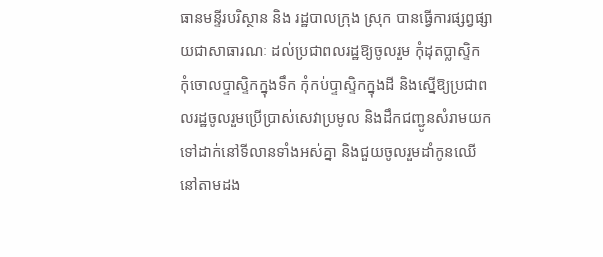ធានមន្ទីរបរិស្ថាន និង រដ្ឋបាលក្រុង ស្រុក បានធ្វើការផ្សព្វផ្សាយជាសាធារណៈ ដល់ប្រជាពលរដ្ឋឱ្យចូលរួម កុំដុតប្លាស្ទិក កុំចោលប្ទាស្ទិកក្នុងទឹក កុំកប់ប្ទាស្ទិកក្នុងដី និងស្នើឱ្យប្រជាពលរដ្ឋចូលរួមប្រើប្រាស់សេវាប្រមូល និងដឹកជញ្ជូនសំរាមយកទៅដាក់នៅទីលានទាំងអស់គ្នា និងជួយចូលរួមដាំកូនឈើនៅតាមដង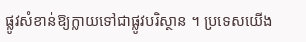ផ្លូវសំខាន់ឱ្យក្លាយទៅជាផ្លូវបរិស្ថាន ។ ប្រទេសយើង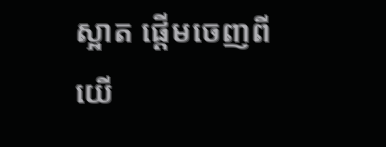ស្អាត ផ្ដើមចេញពីយើ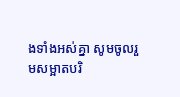ងទាំងអស់គ្នា សូមចូលរួមសម្អាតបរិ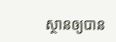ស្ថានឲ្យបាន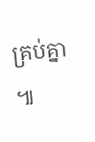គ្រប់គ្នា ៕